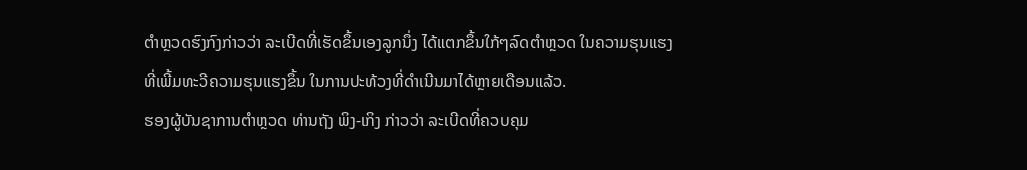ຕຳຫຼວດຮົງກົງກ່າວວ່າ ລະເບີດທີ່ເຮັດຂຶ້ນເອງລູກນຶ່ງ ໄດ້ແຕກຂຶ້ນໃກ້ໆລົດຕຳຫຼວດ ໃນຄວາມຮຸນແຮງທີ່ເພີ້ມທະວີຄວາມຮຸນແຮງຂຶ້ນ ໃນການປະທ້ວງທີ່ດຳເນີນມາໄດ້ຫຼາຍເດືອນແລ້ວ.
ຮອງຜູ້ບັນຊາການຕຳຫຼວດ ທ່ານຖັງ ພິງ-ເກິງ ກ່າວວ່າ ລະເບີດທີ່ຄວບຄຸມ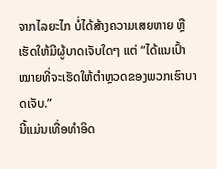ຈາກໄລຍະໄກ ບໍ່ໄດ້ສ້າງຄວາມເສຍຫາຍ ຫຼືເຮັດໃຫ້ມີຜູ້ບາດເຈັບໃດໆ ແຕ່ “ໄດ້ແນເປົ້າໝາຍທີ່ຈະເຮັດໃຫ້ຕຳຫຼວດຂອງພວກເຮົາບາດເຈັບ.”
ນີ້ແມ່ນເທື່ອທຳອິດ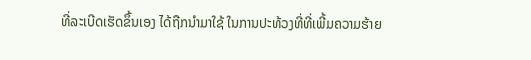ທີ່ລະເບີດເຮັດຂຶ້ນເອງ ໄດ້ຖືກນຳມາໃຊ້ ໃນການປະທ້ວງທີ່ທີ່ເພີ້ມຄວາມຮ້າຍ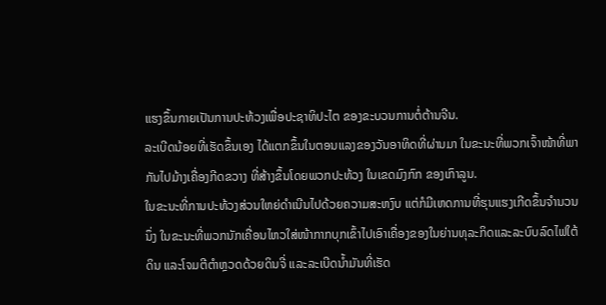ແຮງຂຶ້ນກາຍເປັນການປະທ້ວງເພື່ອປະຊາທິປະໄຕ ຂອງຂະບວນການຕໍ່ຕ້ານຈີນ.
ລະເບີດນ້ອຍທີ່ເຮັດຂຶ້ນເອງ ໄດ້ແຕກຂຶ້ນໃນຕອນແລງຂອງວັນອາທິດທີ່ຜ່ານມາ ໃນຂະນະທີ່ພວກເຈົ້າໜ້າທີ່ພາກັນໄປມ້າງເຄື່ອງກີດຂວາງ ທີ່ສ້າງຂຶ້ນໂດຍພວກປະທ້ວງ ໃນເຂດມົງກົກ ຂອງເກົາລູນ.
ໃນຂະນະທີ່ການປະທ້ວງສ່ວນໃຫຍ່ດຳເນີນໄປດ້ວຍຄວາມສະຫງົບ ແຕ່ກໍມີເຫດການທີ່ຮຸນແຮງເກີດຂຶ້ນຈຳນວນນຶ່ງ ໃນຂະນະທີ່ພວກນັກເຄື່ອນໄຫວໃສ່ໜ້າກາກບຸກເຂົ້າໄປເອົາເຄື່ອງຂອງໃນຍ່ານທຸລະກິດແລະລະບົບລົດໄຟໃຕ້ດິນ ແລະໂຈມຕີຕຳຫຼວດດ້ວຍດິນຈີ່ ແລະລະເບີດນ້ຳມັນທີ່ເຮັດ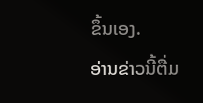ຂຶ້ນເອງ.
ອ່ານຂ່າວນີ້ຕື່ມ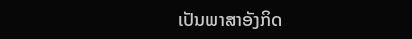ເປັນພາສາອັງກິດ